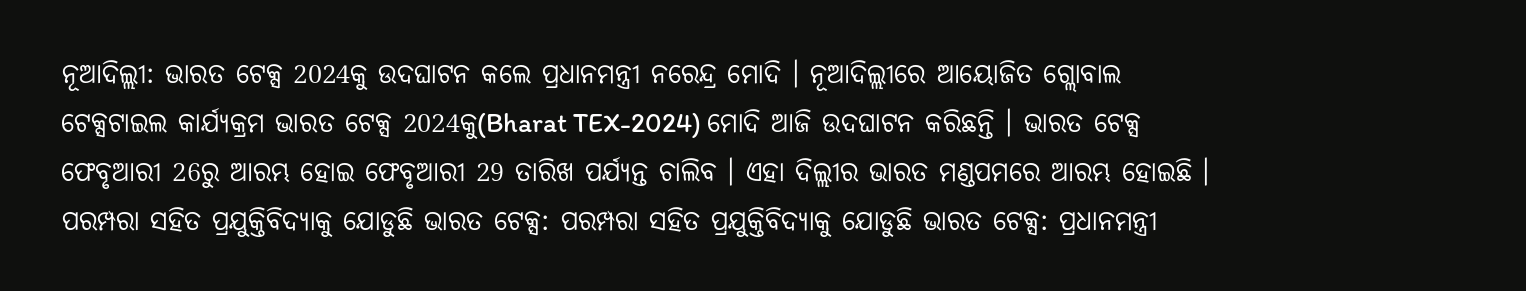ନୂଆଦିଲ୍ଲୀ: ଭାରତ ଟେକ୍ସ 2024କୁ ଉଦଘାଟନ କଲେ ପ୍ରଧାନମନ୍ତ୍ରୀ ନରେନ୍ଦ୍ର ମୋଦି । ନୂଆଦିଲ୍ଲୀରେ ଆୟୋଜିତ ଗ୍ଲୋବାଲ ଟେକ୍ସଟାଇଲ କାର୍ଯ୍ୟକ୍ରମ ଭାରତ ଟେକ୍ସ 2024କୁ(Bharat TEX-2024) ମୋଦି ଆଜି ଉଦଘାଟନ କରିଛନ୍ତି । ଭାରତ ଟେକ୍ସ ଫେବୃଆରୀ 26ରୁ ଆରମ୍ଭ ହୋଇ ଫେବୃଆରୀ 29 ତାରିଖ ପର୍ଯ୍ୟନ୍ତ ଚାଲିବ । ଏହା ଦିଲ୍ଲୀର ଭାରତ ମଣ୍ଡପମରେ ଆରମ୍ଭ ହୋଇଛି ।
ପରମ୍ପରା ସହିତ ପ୍ରଯୁକ୍ତିବିଦ୍ୟାକୁ ଯୋଡୁଛି ଭାରତ ଟେକ୍ସ: ପରମ୍ପରା ସହିତ ପ୍ରଯୁକ୍ତିବିଦ୍ୟାକୁ ଯୋଡୁଛି ଭାରତ ଟେକ୍ସ: ପ୍ରଧାନମନ୍ତ୍ରୀ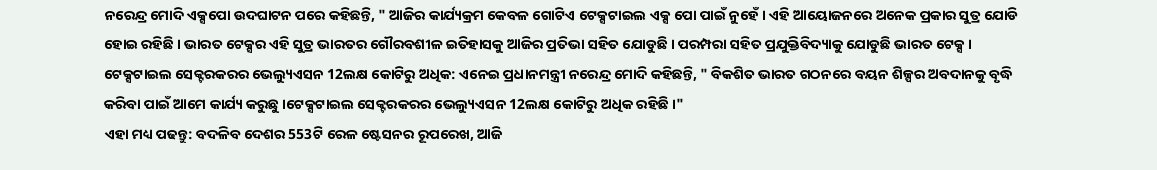ନରେନ୍ଦ୍ର ମୋଦି ଏକ୍ସପୋ ଉଦଘାଟନ ପରେ କହିଛନ୍ତି, " ଆଜିର କାର୍ଯ୍ୟକ୍ରମ କେବଳ ଗୋଟିଏ ଟେକ୍ସଟାଇଲ ଏକ୍ସ ପୋ ପାଇଁ ନୁହେଁ । ଏହି ଆୟୋଜନରେ ଅନେକ ପ୍ରକାର ସୁତ୍ର ଯୋଡି ହୋଇ ରହିଛି । ଭାରତ ଟେକ୍ସର ଏହି ସୁତ୍ର ଭାରତର ଗୌରବଶୀଳ ଇତିହାସକୁ ଆଜିର ପ୍ରତିଭା ସହିତ ଯୋଡୁଛି । ପରମ୍ପରା ସହିତ ପ୍ରଯୁକ୍ତିବିଦ୍ୟାକୁ ଯୋଡୁଛି ଭାରତ ଟେକ୍ସ ।
ଟେକ୍ସଟାଇଲ ସେକ୍ଟରକରର ଭେଲ୍ୟୁଏସନ 12ଲକ୍ଷ କୋଟିରୁ ଅଧିକ: ଏନେଇ ପ୍ରଧାନମନ୍ତ୍ରୀ ନରେନ୍ଦ୍ର ମୋଦି କହିଛନ୍ତି, " ବିକଶିତ ଭାରତ ଗଠନରେ ବୟନ ଶିଳ୍ପର ଅବଦାନକୁ ବୃଦ୍ଧି କରିବା ପାଇଁ ଆମେ କାର୍ଯ୍ୟ କରୁଛୁ ।ଟେକ୍ସଟାଇଲ ସେକ୍ଟରକରର ଭେଲ୍ୟୁଏସନ 12ଲକ୍ଷ କୋଟିରୁ ଅଧିକ ରହିଛି ।"
ଏହା ମଧ୍ୟ ପଢନ୍ତୁ: ବଦଳିବ ଦେଶର 553ଟି ରେଳ ଷ୍ଟେସନର ରୂପରେଖ, ଆଜି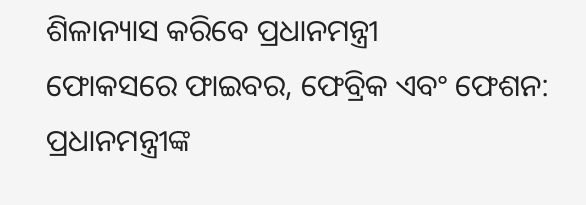ଶିଳାନ୍ୟାସ କରିବେ ପ୍ରଧାନମନ୍ତ୍ରୀ
ଫୋକସରେ ଫାଇବର, ଫେବ୍ରିକ ଏବଂ ଫେଶନ: ପ୍ରଧାନମନ୍ତ୍ରୀଙ୍କ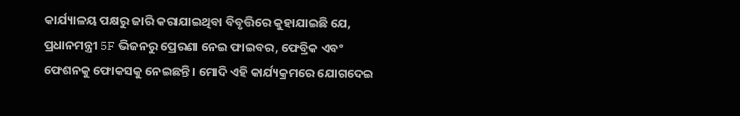କାର୍ଯ୍ୟାଳୟ ପକ୍ଷରୁ ଜାରି କରାଯାଇଥିବା ବିବୃତ୍ତିରେ କୁହାଯାଇଛି ଯେ, ପ୍ରଧାନମନ୍ତ୍ରୀ 5F ଭିଜନରୁ ପ୍ରେରଣା ନେଇ ଫାଇବର, ଫେବ୍ରିକ ଏବଂ ଫେଶନକୁ ଫୋକସକୁ ନେଇଛନ୍ତି । ମୋଦି ଏହି କାର୍ଯ୍ୟକ୍ରମରେ ଯୋଗଦେଇ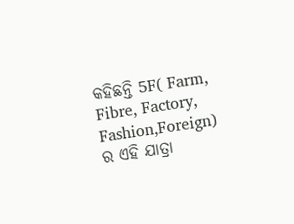କହିଛନ୍ତି 5F( Farm, Fibre, Factory, Fashion,Foreign) ର ଏହି ଯାତ୍ରା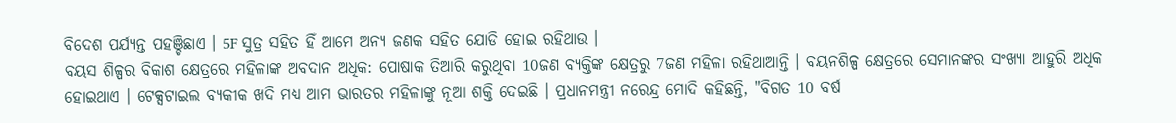ବିଦେଶ ପର୍ଯ୍ୟନ୍ତ ପହଞ୍ଚିଛାଏ । 5F ସୁତ୍ର ସହିତ ହିଁ ଆମେ ଅନ୍ୟ ଜଣକ ସହିତ ଯୋଡି ହୋଇ ରହିଥାଉ ।
ବୟସ ଶିଳ୍ପର ବିକାଶ କ୍ଷେତ୍ରରେ ମହିଳାଙ୍କ ଅବଦାନ ଅଧିକ: ପୋଷାକ ତିଆରି କରୁଥିବା 10ଜଣ ବ୍ୟକ୍ତିଙ୍କ କ୍ଷେତ୍ରରୁ 7ଜଣ ମହିଳା ରହିଥାଆନ୍ତି । ବୟନଶିଳ୍ପ କ୍ଷେତ୍ରରେ ସେମାନଙ୍କର ସଂଖ୍ୟା ଆହୁରି ଅଧିକ ହୋଇଥାଏ । ଟେକ୍ସଟାଇଲ ବ୍ୟକୀକ ଖଦି ମଧ୍ୟ ଆମ ଭାରତର ମହିଳାଙ୍କୁ ନୂଆ ଶକ୍ତି ଦେଇଛି । ପ୍ରଧାନମନ୍ତ୍ରୀ ନରେନ୍ଦ୍ର ମୋଦି କହିଛନ୍ତି, "ବିଗତ 10 ବର୍ଷ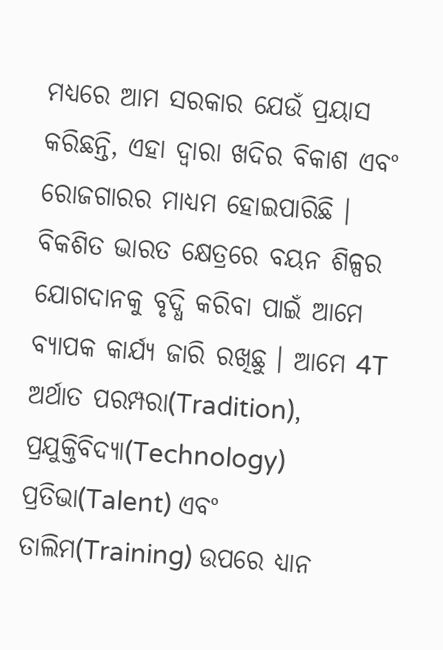ମଧ୍ୟରେ ଆମ ସରକାର ଯେଉଁ ପ୍ରୟାସ କରିଛନ୍ତି, ଏହା ଦ୍ବାରା ଖଦିର ବିକାଶ ଏବଂ ରୋଜଗାରର ମାଧ୍ୟମ ହୋଇପାରିଛି । ବିକଶିତ ଭାରତ କ୍ଷେତ୍ରରେ ବୟନ ଶିଳ୍ପର ଯୋଗଦାନକୁ ବୃଦ୍ଧି କରିବା ପାଇଁ ଆମେ ବ୍ୟାପକ କାର୍ଯ୍ୟ ଜାରି ରଖିଛୁ । ଆମେ 4T ଅର୍ଥାତ ପରମ୍ପରା(Tradition), ପ୍ରଯୁକ୍ତିବିଦ୍ୟା(Technology) ପ୍ରତିଭା(Talent) ଏବଂ ତାଲିମ(Training) ଉପରେ ଧ୍ୟାନ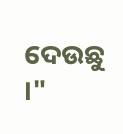ଦେଉଛୁ ।"